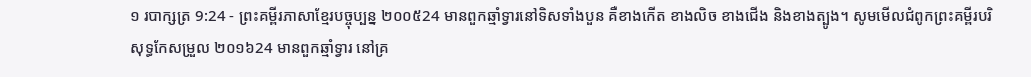១ របាក្សត្រ 9:24 - ព្រះគម្ពីរភាសាខ្មែរបច្ចុប្បន្ន ២០០៥24 មានពួកឆ្មាំទ្វារនៅទិសទាំងបួន គឺខាងកើត ខាងលិច ខាងជើង និងខាងត្បូង។ សូមមើលជំពូកព្រះគម្ពីរបរិសុទ្ធកែសម្រួល ២០១៦24 មានពួកឆ្មាំទ្វារ នៅគ្រ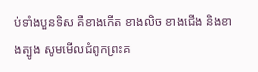ប់ទាំងបួនទិស គឺខាងកើត ខាងលិច ខាងជើង និងខាងត្បូង សូមមើលជំពូកព្រះគ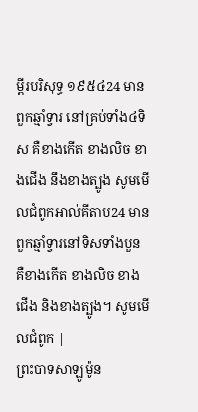ម្ពីរបរិសុទ្ធ ១៩៥៤24 មានពួកឆ្មាំទ្វារ នៅគ្រប់ទាំង៤ទិស គឺខាងកើត ខាងលិច ខាងជើង នឹងខាងត្បូង សូមមើលជំពូកអាល់គីតាប24 មានពួកឆ្មាំទ្វារនៅទិសទាំងបួន គឺខាងកើត ខាងលិច ខាងជើង និងខាងត្បូង។ សូមមើលជំពូក |
ព្រះបាទសាឡូម៉ូន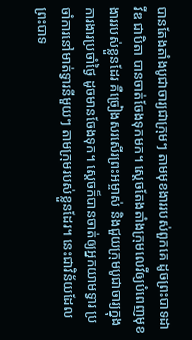បានតែងតាំងបូជាចារ្យជាក្រុមៗ តាមមុខងាររបស់ពួកគេ ដូចព្រះបាទដាវីឌ ជាបិតា បានចាត់ចែងទុកមក។ ស្ដេចតែងតាំងក្រុមលេវីឲ្យបំពេញមុខងាររបស់ខ្លួនដែរ គឺច្រៀងសរសើរព្រះអម្ចាស់ និងជួយក្រុមបូជាចារ្យក្នុងការងារប្រចាំថ្ងៃ ដូចមានចែងទុក។ ស្ដេចក៏បានចាត់ឲ្យអ្នកយាមទ្វារ ប្រចាំការនៅមាត់ទ្វារនីមួយៗ តាមក្រុមរបស់ខ្លួនដែរ។ នេះជាវិន័យដែលព្រះបាទ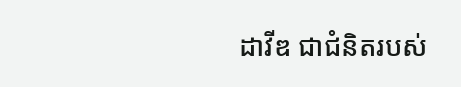ដាវីឌ ជាជំនិតរបស់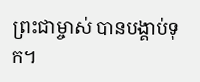ព្រះជាម្ចាស់ បានបង្គាប់ទុក។